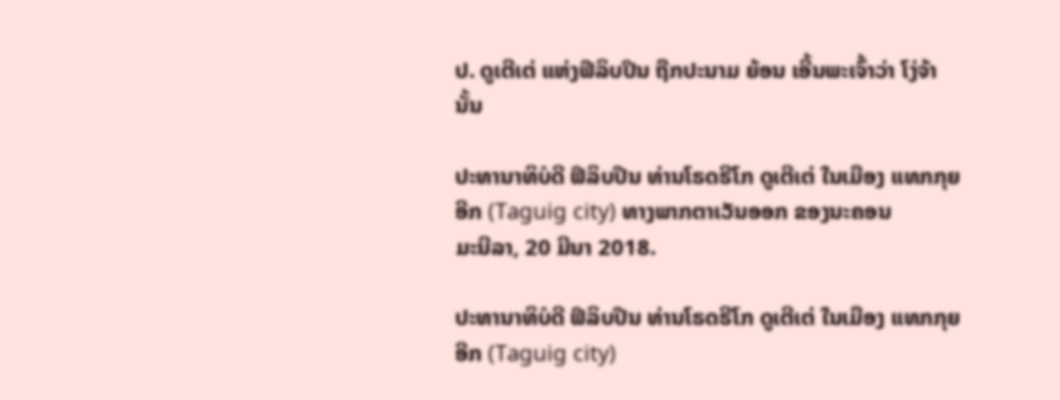ປ. ດູເຕີເຕ່ ແຫ່ງຟີລິບປິນ ຖືກປະນາມ ຍ້ອນ ເອີ້ນພະເຈົ້າວ່າ ໂງ່ຈ້າ ນັ້ນ

ປະທານາທິບໍດີ ຟິລິບປີນ ທ່ານໂຣດຣີໂກ ດູເຕີເຕ່ ໃນເມືອງ ແທກກຸຍອີກ (Taguig city) ທາງພາກຕາເວັນອອກ ຂອງນະຄອນ
ມະນີລາ, 20 ມີນາ 2018.

ປະທານາທິບໍດີ ຟິລິບປີນ ທ່ານໂຣດຣີໂກ ດູເຕີເຕ່ ໃນເມືອງ ແທກກຸຍອີກ (Taguig city)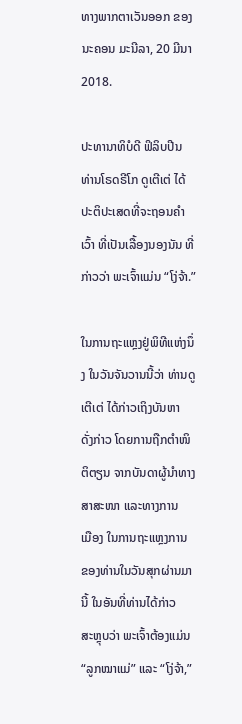ທາງພາກຕາເວັນອອກ ຂອງນະຄອນ ມະນີລາ, 20 ມີນາ 2018.

ປະທານາທິບໍດີ ຟິລິບປີນ ທ່ານໂຣດຣີໂກ ດູເຕີເຕ່ ໄດ້ປະຕິປະເສດທີ່ຈະຖອນຄຳເວົ້າ ທີ່ເປັນເລື້ອງນອງນັນ ທີ່ກ່າວວ່າ ພະເຈົ້າແມ່ນ “ໂງ່ຈ້າ.”

ໃນການຖະແຫຼງຢູ່ພິທີແຫ່ງນຶ່ງ ໃນວັນຈັນວານນີ້ວ່າ ທ່ານດູເຕີເຕ່ ໄດ້ກ່າວເຖິງບັນຫາ
ດັ່ງກ່າວ ໂດຍການຖືກຕຳໜິຕິຕຽນ ຈາກບັນດາຜູ້ນຳທາງສາສະໜາ ແລະທາງການ
ເມືອງ ໃນການຖະແຫຼງການ ຂອງທ່ານໃນວັນສຸກຜ່ານມານີ້ ໃນອັນທີ່ທ່ານໄດ້ກ່າວ
ສະຫຼຸບວ່າ ພະເຈົ້າຕ້ອງແມ່ນ “ລູກໝາແມ່” ແລະ “ໂງ່ຈ້າ,”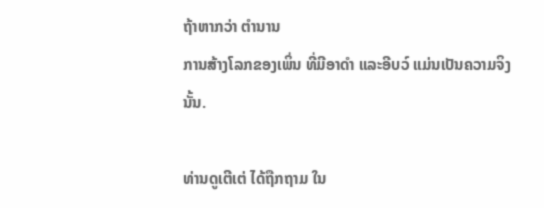ຖ້າຫາກວ່າ ຕຳນານ
ການສ້າງໂລກຂອງເພິ່ນ ທີ່ມີອາດຳ ແລະອີບວ໌ ແມ່ນເປັນຄວາມຈິງນັ້ນ.

ທ່ານດູເຕີເຕ່ ໄດ້ຖືກຖາມ ໃນ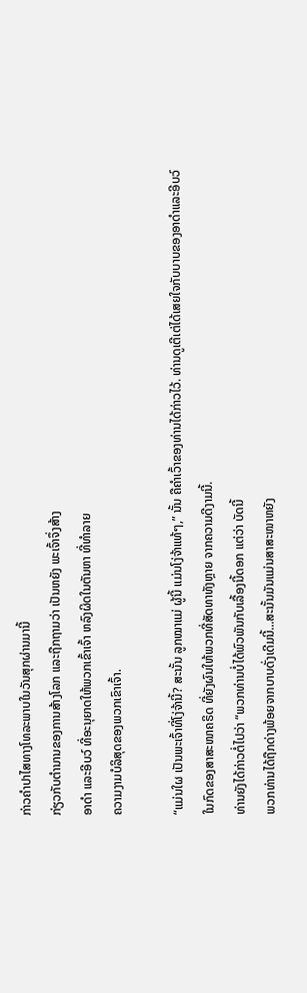ກ່າວຄຳປາໄສທາງໂທລະພາບໃນວັນສຸກຜ່ານມານີ້
ກ່ຽວກັບຕຳນານຂອງການສ້າງໂລກ ແລະຖືກຖາມວ່າ ເປັນຫຍັງ ພະເຈົ້າຈຶ່ງສ້າງ
ອາດຳ ແລະອີບວ໌ ທີ່ອະນຸຍາດໃຫ້ພວກເຂົ້າເຈົ້າ ຫລົງຜິດໃນຕັນຫາ ທີ່ທຳລາຍ
ຄວາມງາມບໍລິສຸດຂອງພວກເຂົາເຈົ້າ.

“ແມ່ນໃຜ ເປັນພະເຈົ້າທີ່ໂງ່ຈ້ານີ້? ສະນັ້ນ ລູກໝາແມ່ ຜູ້ນີ້ ແມ່ນໂງ່ຈ້າແທ້ໆ,” ນັ້ນ ຄືຄຳເວົ້າຂອງທ່ານໄດ້ກ່າວໄວ້. ທ່ານດູເຕີເຕ່ໄດ້ເສຍໃຈກັບບາບຂອງອາດຳແລະອີບວ໌
ໃນກົດຂອງສາສະໜາຄຣິດ ທີ່ຍັງຜົນໃຫ້ພວກທີ່ສັດທາທັງຫຼາຍ ຈາກຄວາມດີງາມນີ້.
ທ່ານຍັງໄດ້ກ່າວຕໍ່ໄປວ່າ “ພວກທ່ານບໍ່ໄດ້ພົວພັນກັບເລື້ອງນີ້ດອກ ແຕ່ວ່າ ບັດນີ້
ພວກທ່ານໄດ້ຖືກດ່າງພ້ອຍຈາກບາບດັ່ງເດີມນີ້...ສະນັ້ນມັນແມ່ນສາສະໜາຫຍັງ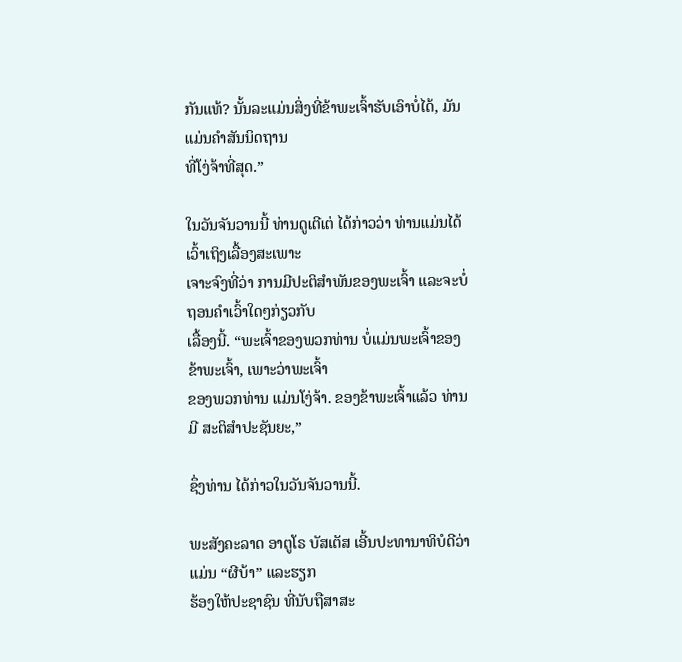ກັນແທ້? ນັ້ນລະແມ່ນສິ່ງທີ່ຂ້າພະເຈົ້າຮັບເອົາບໍ່ໄດ້, ມັນແມ່ນຄຳສັນນິດຖານ
ທີ່ໂງ່ຈ້າທີ່ສຸດ.”

ໃນວັນຈັນວານນີ້ ທ່ານດູເຕີເຕ່ ໄດ້ກ່າວວ່າ ທ່ານແມ່ນໄດ້ເວົ້າເຖິງເລື້ອງສະເພາະ
ເຈາະຈົງທີ່ວ່າ ການມີປະຕິສຳພັນຂອງພະເຈົ້າ ແລະຈະບໍ່ຖອນຄຳເວົ້າໃດໆກ່ຽວກັບ
ເລື້ອງນີ້. “ພະເຈົ້າຂອງພວກທ່ານ ບໍ່ແມ່ນພະເຈົ້າຂອງຂ້າພະເຈົ້າ, ເພາະວ່າພະເຈົ້າ
ຂອງພວກທ່ານ ແມ່ນໂງ່ຈ້າ. ຂອງຂ້າພະເຈົ້າແລ້ວ ທ່ານມີ ສະຕິສຳປະຊັນຍະ,”

ຊຶ່ງທ່ານ ໄດ້ກ່າວໃນວັນຈັນວານນີ້.

ພະສັງຄະລາດ ອາຕູໂຣ ບັສເຕັສ ເອີ້ນປະທານາທິບໍດີວ່າ ແມ່ນ “ຜີບ້າ” ແລະຮຽກ
ຮ້ອງໃຫ້ປະຊາຊົນ ທີ່ນັບຖືສາສະ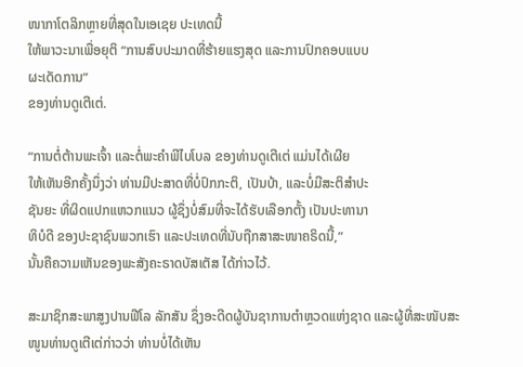ໜາກາໂຕລິກຫຼາຍທີ່ສຸດໃນເອເຊຍ ປະເທດນີ້
ໃຫ້ພາວະນາເພື່ອຍຸຕິ “ການສົບປະມາດທີ່ຮ້າຍແຮງສຸດ ແລະການປົກຄອບແບບ
ຜະເດັດການ”
ຂອງທ່ານດູເຕີເຕ່.

“ການຕໍ່ຕ້ານພະເຈົ້າ ແລະຕໍ່ພະຄຳພີໄບໂບລ ຂອງທ່ານດູເຕີເຕ່ ແມ່ນໄດ້ເຜີຍ
ໃຫ້ເຫັນອີກຄັ້ງນຶ່ງວ່າ ທ່ານມີປະສາດທີ່ບໍ່ປົກກະຕິ, ເປັນບ້າ, ແລະບໍ່ມີສະຕິສຳປະ
ຊັນຍະ ທີ່ຜິດແປກແຫວກແນວ ຜູ້ຊຶ່ງບໍ່ສົມທີ່ຈະໄດ້ຮັບເລືອກຕັ້ງ ເປັນປະທານາ
ທິບໍດີ ຂອງປະຊາຊົນພວກເຮົາ ແລະປະເທດທີ່ນັບຖືກສາສະໜາຄຣິດນີ້,”
ນັ້ນຄືຄວາມເຫັນຂອງພະສັງຄະຣາດບັສເຕັສ ໄດ້ກ່າວໄວ້.

ສະມາຊິກສະພາສູງປານຟີໂລ ລັກສັນ ຊຶ່ງອະດີດຜູ້ບັນຊາການຕຳຫຼວດແຫ່ງຊາດ ແລະຜູ້ທີ່ສະໜັບສະໜູນທ່ານດູເຕີເຕ່ກ່າວວ່າ ທ່ານບໍ່ໄດ້ເຫັນ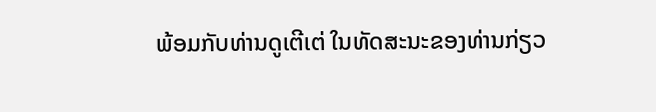ພ້ອມກັບທ່ານດູເຕີເຕ່ ໃນທັດສະນະຂອງທ່ານກ່ຽວ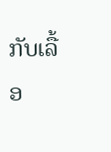ກັບເລື້ອ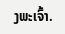ງພະເຈົ້າ.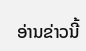ອ່ານຂ່າວນີ້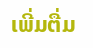ເພີ່ມຕື່ມ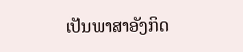ເປັນພາສາອັງກິດ